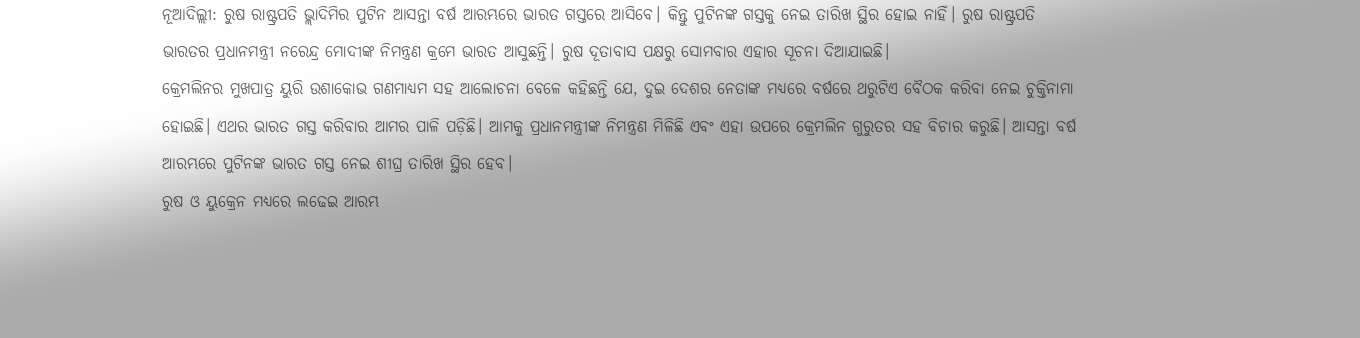ନୂଆଦିଲ୍ଲୀ: ରୁଷ ରାଷ୍ଟ୍ରପତି ଭ୍ଲାଦିମିର ପୁଟିନ ଆସନ୍ତା ବର୍ଷ ଆରମ୍ଭରେ ଭାରତ ଗସ୍ତରେ ଆସିବେ। କିନ୍ତୁ ପୁଟିନଙ୍କ ଗସ୍ତକୁ ନେଇ ତାରିଖ ସ୍ଥିର ହୋଇ ନାହିଁ। ରୁଷ ରାଷ୍ଟ୍ରପତି ଭାରତର ପ୍ରଧାନମନ୍ତ୍ରୀ ନରେନ୍ଦ୍ର ମୋଦୀଙ୍କ ନିମନ୍ତ୍ରଣ କ୍ରମେ ଭାରତ ଆସୁଛନ୍ତି। ରୁଷ ଦୂତାବାସ ପକ୍ଷରୁ ସୋମବାର ଏହାର ସୂଚନା ଦିଆଯାଇଛି।
କ୍ରେମଲିନର ମୁଖପାତ୍ର ୟୁରି ଉଶାକୋଭ ଗଣମାଧ୍ୟମ ସହ ଆଲୋଚନା ବେଳେ କହିଛନ୍ତି ଯେ, ଦୁଇ ଦେଶର ନେତାଙ୍କ ମଧ୍ୟରେ ବର୍ଷରେ ଥରୁଟିଏ ବୈଠକ କରିବା ନେଇ ଚୁକ୍ତିନାମା ହୋଇଛି। ଏଥର ଭାରତ ଗସ୍ତ କରିବାର ଆମର ପାଳି ପଡ଼ିଛି। ଆମକୁ ପ୍ରଧାନମନ୍ତ୍ରୀଙ୍କ ନିମନ୍ତ୍ରଣ ମିଳିଛି ଏବଂ ଏହା ଉପରେ କ୍ରେମଲିନ ଗୁରୁତର ସହ ବିଚାର କରୁଛି। ଆସନ୍ତା ବର୍ଷ ଆରମ୍ଭରେ ପୁଟିନଙ୍କ ଭାରତ ଗସ୍ତ ନେଇ ଶୀଘ୍ର ତାରିଖ ସ୍ଥିର ହେବ।
ରୁଷ ଓ ୟୁକ୍ରେନ ମଧ୍ୟରେ ଲଢେଇ ଆରମ୍ଭ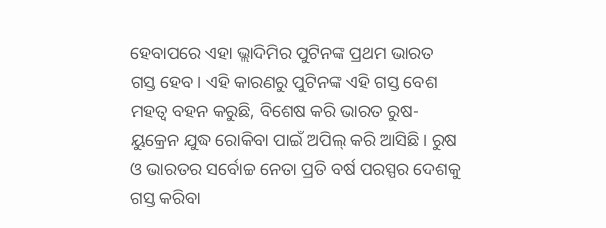ହେବାପରେ ଏହା ଭ୍ଲାଦିମିର ପୁଟିନଙ୍କ ପ୍ରଥମ ଭାରତ ଗସ୍ତ ହେବ। ଏହି କାରଣରୁ ପୁଟିନଙ୍କ ଏହି ଗସ୍ତ ବେଶ ମହତ୍ଵ ବହନ କରୁଛି, ବିଶେଷ କରି ଭାରତ ରୁଷ-ୟୁକ୍ରେନ ଯୁଦ୍ଧ ରୋକିବା ପାଇଁ ଅପିଲ୍ କରି ଆସିଛି। ରୁଷ ଓ ଭାରତର ସର୍ବୋଚ୍ଚ ନେତା ପ୍ରତି ବର୍ଷ ପରସ୍ପର ଦେଶକୁ ଗସ୍ତ କରିବା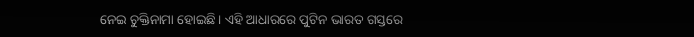ନେଇ ଚୁକ୍ତିନାମା ହୋଇଛି। ଏହି ଆଧାରରେ ପୁଟିନ ଭାରତ ଗସ୍ତରେ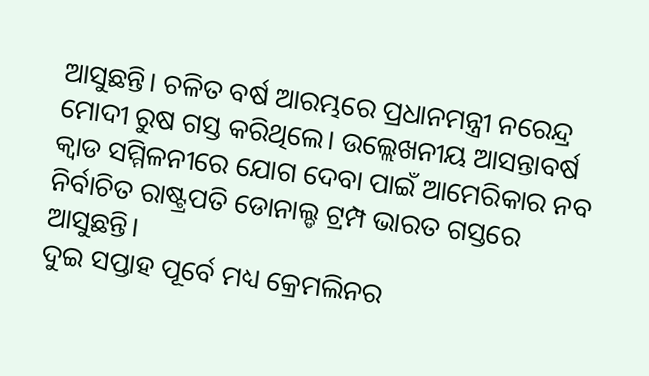ଆସୁଛନ୍ତି। ଚଳିତ ବର୍ଷ ଆରମ୍ଭରେ ପ୍ରଧାନମନ୍ତ୍ରୀ ନରେନ୍ଦ୍ର ମୋଦୀ ରୁଷ ଗସ୍ତ କରିଥିଲେ। ଉଲ୍ଲେଖନୀୟ ଆସନ୍ତାବର୍ଷ କ୍ଵାଡ ସମ୍ମିଳନୀରେ ଯୋଗ ଦେବା ପାଇଁ ଆମେରିକାର ନବ ନିର୍ବାଚିତ ରାଷ୍ଟ୍ରପତି ଡୋନାଲ୍ଡ ଟ୍ରମ୍ପ ଭାରତ ଗସ୍ତରେ ଆସୁଛନ୍ତି।
ଦୁଇ ସପ୍ତାହ ପୂର୍ବେ ମଧ୍ୟ କ୍ରେମଲିନର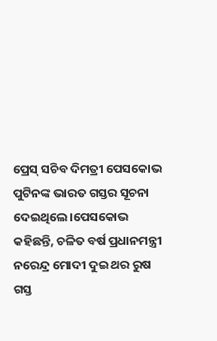ପ୍ରେସ୍ ସଚିବ ଦିମତ୍ରୀ ପେସକୋଭ ପୁଟିନଙ୍କ ଭାରତ ଗସ୍ତର ସୂଚନା ଦେଇଥିଲେ।ପେସକୋଭ କହିଛନ୍ତି, ଚଳିତ ବର୍ଷ ପ୍ରଧାନମନ୍ତ୍ରୀ ନରେନ୍ଦ୍ର ମୋଦୀ ଦୁଇ ଥର ରୁଷ ଗସ୍ତ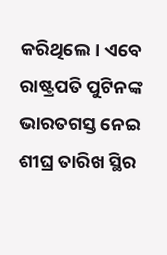କରିଥିଲେ। ଏବେ ରାଷ୍ଟ୍ରପତି ପୁଟିନଙ୍କ ଭାରତଗସ୍ତ ନେଇ ଶୀଘ୍ର ତାରିଖ ସ୍ଥିର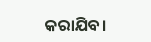କରାଯିବ।